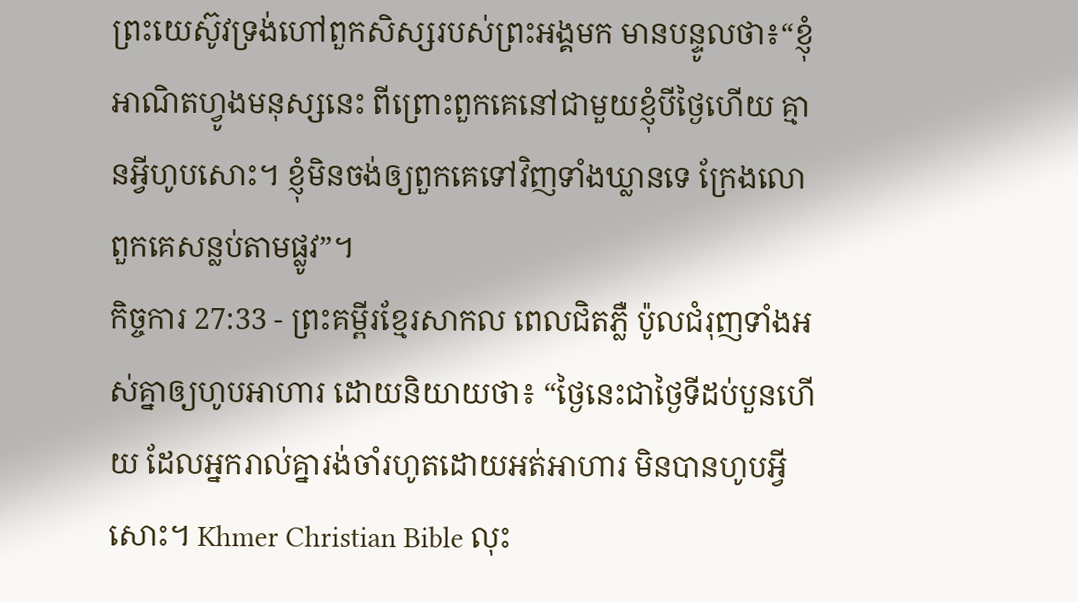ព្រះយេស៊ូវទ្រង់ហៅពួកសិស្សរបស់ព្រះអង្គមក មានបន្ទូលថា៖“ខ្ញុំអាណិតហ្វូងមនុស្សនេះ ពីព្រោះពួកគេនៅជាមួយខ្ញុំបីថ្ងៃហើយ គ្មានអ្វីហូបសោះ។ ខ្ញុំមិនចង់ឲ្យពួកគេទៅវិញទាំងឃ្លានទេ ក្រែងលោពួកគេសន្លប់តាមផ្លូវ”។
កិច្ចការ 27:33 - ព្រះគម្ពីរខ្មែរសាកល ពេលជិតភ្លឺ ប៉ូលជំរុញទាំងអស់គ្នាឲ្យហូបអាហារ ដោយនិយាយថា៖ “ថ្ងៃនេះជាថ្ងៃទីដប់បួនហើយ ដែលអ្នករាល់គ្នារង់ចាំរហូតដោយអត់អាហារ មិនបានហូបអ្វីសោះ។ Khmer Christian Bible លុះ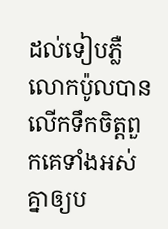ដល់ទៀបភ្លឺ លោកប៉ូលបានលើកទឹកចិត្ដពួកគេទាំងអស់គ្នាឲ្យប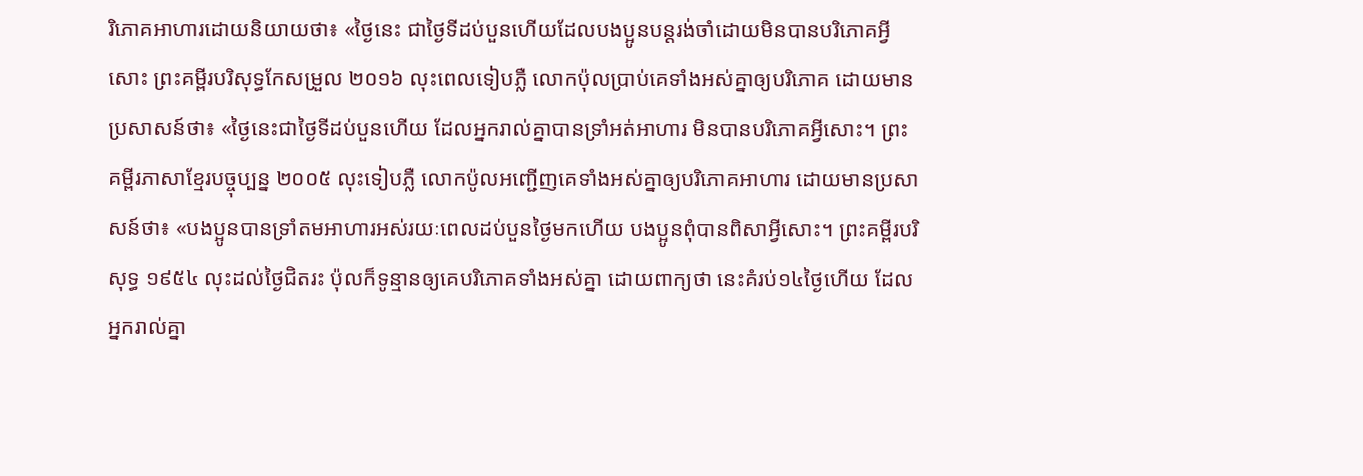រិភោគអាហារដោយនិយាយថា៖ «ថ្ងៃនេះ ជាថ្ងៃទីដប់បួនហើយដែលបងប្អូនបន្ដរង់ចាំដោយមិនបានបរិភោគអ្វីសោះ ព្រះគម្ពីរបរិសុទ្ធកែសម្រួល ២០១៦ លុះពេលទៀបភ្លឺ លោកប៉ុលប្រាប់គេទាំងអស់គ្នាឲ្យបរិភោគ ដោយមានប្រសាសន៍ថា៖ «ថ្ងៃនេះជាថ្ងៃទីដប់បួនហើយ ដែលអ្នករាល់គ្នាបានទ្រាំអត់អាហារ មិនបានបរិភោគអ្វីសោះ។ ព្រះគម្ពីរភាសាខ្មែរបច្ចុប្បន្ន ២០០៥ លុះទៀបភ្លឺ លោកប៉ូលអញ្ជើញគេទាំងអស់គ្នាឲ្យបរិភោគអាហារ ដោយមានប្រសាសន៍ថា៖ «បងប្អូនបានទ្រាំតមអាហារអស់រយៈពេលដប់បួនថ្ងៃមកហើយ បងប្អូនពុំបានពិសាអ្វីសោះ។ ព្រះគម្ពីរបរិសុទ្ធ ១៩៥៤ លុះដល់ថ្ងៃជិតរះ ប៉ុលក៏ទូន្មានឲ្យគេបរិភោគទាំងអស់គ្នា ដោយពាក្យថា នេះគំរប់១៤ថ្ងៃហើយ ដែលអ្នករាល់គ្នា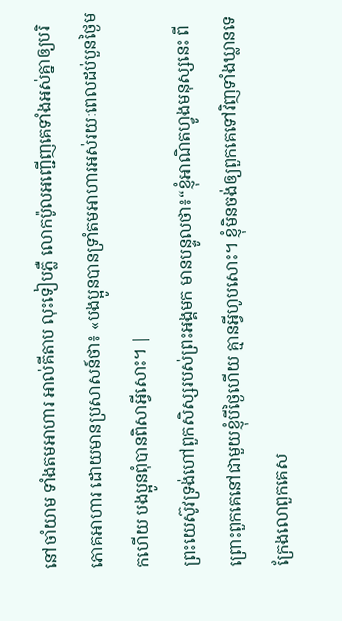នៅចាំយាម ទាំងតមអាហារ អាល់គីតាប លុះទៀបភ្លឺ លោកប៉ូលអញ្ជើញគេទាំងអស់គ្នាឲ្យបរិភោគអាហារ ដោយមានប្រសាសន៍ថា៖ «បងប្អូនបានទ្រាំតមអាហារអស់រយៈពេលដប់បួនថ្ងៃមកហើយ បងប្អូនពុំបានពិសាអ្វីសោះ។ |
ព្រះយេស៊ូវទ្រង់ហៅពួកសិស្សរបស់ព្រះអង្គមក មានបន្ទូលថា៖“ខ្ញុំអាណិតហ្វូងមនុស្សនេះ ពីព្រោះពួកគេនៅជាមួយខ្ញុំបីថ្ងៃហើយ គ្មានអ្វីហូបសោះ។ ខ្ញុំមិនចង់ឲ្យពួកគេទៅវិញទាំងឃ្លានទេ ក្រែងលោពួកគេស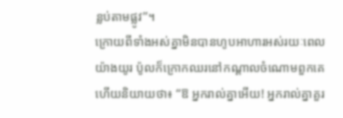ន្លប់តាមផ្លូវ”។
ក្រោយពីទាំងអស់គ្នាមិនបានហូបអាហារអស់រយៈពេលយ៉ាងយូរ ប៉ូលក៏ក្រោកឈរនៅកណ្ដាលចំណោមពួកគេ ហើយនិយាយថា៖ “ឱ អ្នករាល់គ្នាអើយ! អ្នករាល់គ្នាគួរ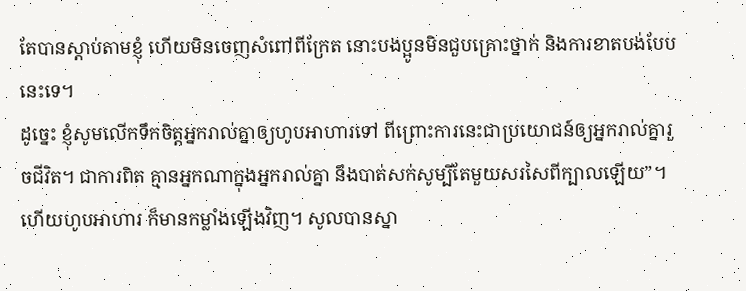តែបានស្ដាប់តាមខ្ញុំ ហើយមិនចេញសំពៅពីក្រែត នោះបងប្អូនមិនជួបគ្រោះថ្នាក់ និងការខាតបង់បែបនេះទេ។
ដូច្នេះ ខ្ញុំសូមលើកទឹកចិត្តអ្នករាល់គ្នាឲ្យហូបអាហារទៅ ពីព្រោះការនេះជាប្រយោជន៍ឲ្យអ្នករាល់គ្នារួចជីវិត។ ជាការពិត គ្មានអ្នកណាក្នុងអ្នករាល់គ្នា នឹងបាត់សក់សូម្បីតែមួយសរសៃពីក្បាលឡើយ”។
ហើយហូបអាហារ ក៏មានកម្លាំងឡើងវិញ។ សូលបានស្នា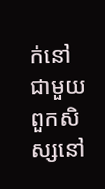ក់នៅជាមួយពួកសិស្សនៅ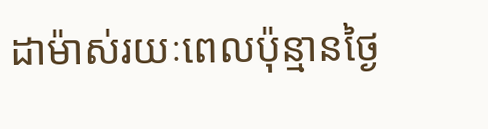ដាម៉ាស់រយៈពេលប៉ុន្មានថ្ងៃ